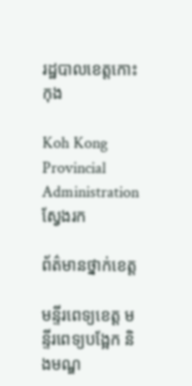រដ្ឋបាលខេត្តកោះកុង

Koh Kong Provincial Administration
ស្វែងរក

ព័ត៌មានថ្នាក់ខេត្ត

មន្ទីរពេទ្យខេត្ត មន្ទីរពេទ្យបង្អែក និងមណ្ឌ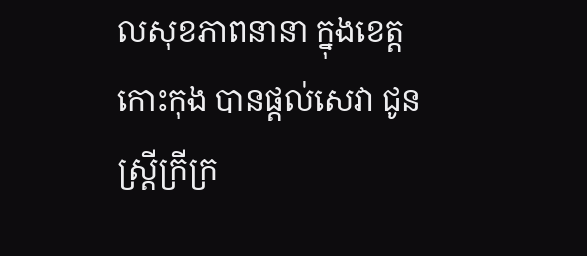លសុខភាពនានា ក្នុងខេត្តកោះកុង បានផ្ដល់សេវា ជូនស្ត្រីក្រីក្រ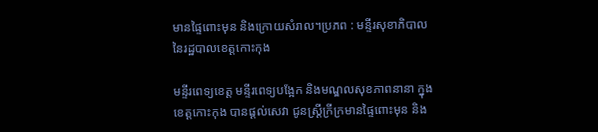មានផ្ទៃពោះមុន និងក្រោយសំរាល។ប្រភព : មន្ទីរសុខាភិបាល នៃរដ្ឋបាលខេត្តកោះកុង

មន្ទីរពេទ្យខេត្ត មន្ទីរពេទ្យបង្អែក និងមណ្ឌលសុខភាពនានា ក្នុងខេត្តកោះកុង បានផ្ដល់សេវា ជូនស្ត្រីក្រីក្រមានផ្ទៃពោះមុន និង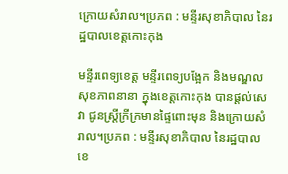ក្រោយសំរាល។ប្រភព : មន្ទីរសុខាភិបាល នៃរដ្ឋបាលខេត្តកោះកុង

មន្ទីរពេទ្យខេត្ត មន្ទីរពេទ្យបង្អែក និងមណ្ឌលសុខភាពនានា ក្នុងខេត្តកោះកុង បានផ្ដល់សេវា ជូនស្ត្រីក្រីក្រមានផ្ទៃពោះមុន និងក្រោយសំរាល។ប្រភព : មន្ទីរសុខាភិបាល នៃរដ្ឋបាលខេ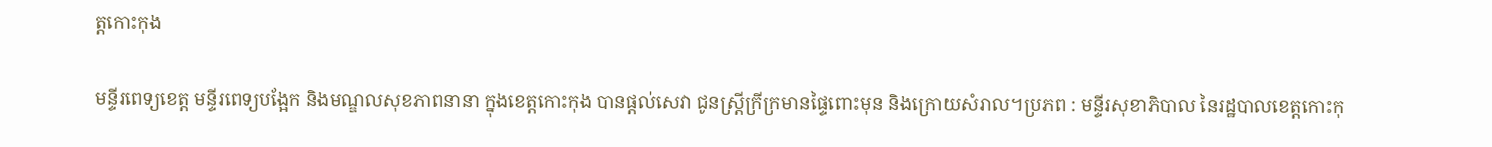ត្តកោះកុង

មន្ទីរពេទ្យខេត្ត មន្ទីរពេទ្យបង្អែក និងមណ្ឌលសុខភាពនានា ក្នុងខេត្តកោះកុង បានផ្ដល់សេវា ជូនស្ត្រីក្រីក្រមានផ្ទៃពោះមុន និងក្រោយសំរាល។ប្រភព : មន្ទីរសុខាភិបាល នៃរដ្ឋបាលខេត្តកោះកុ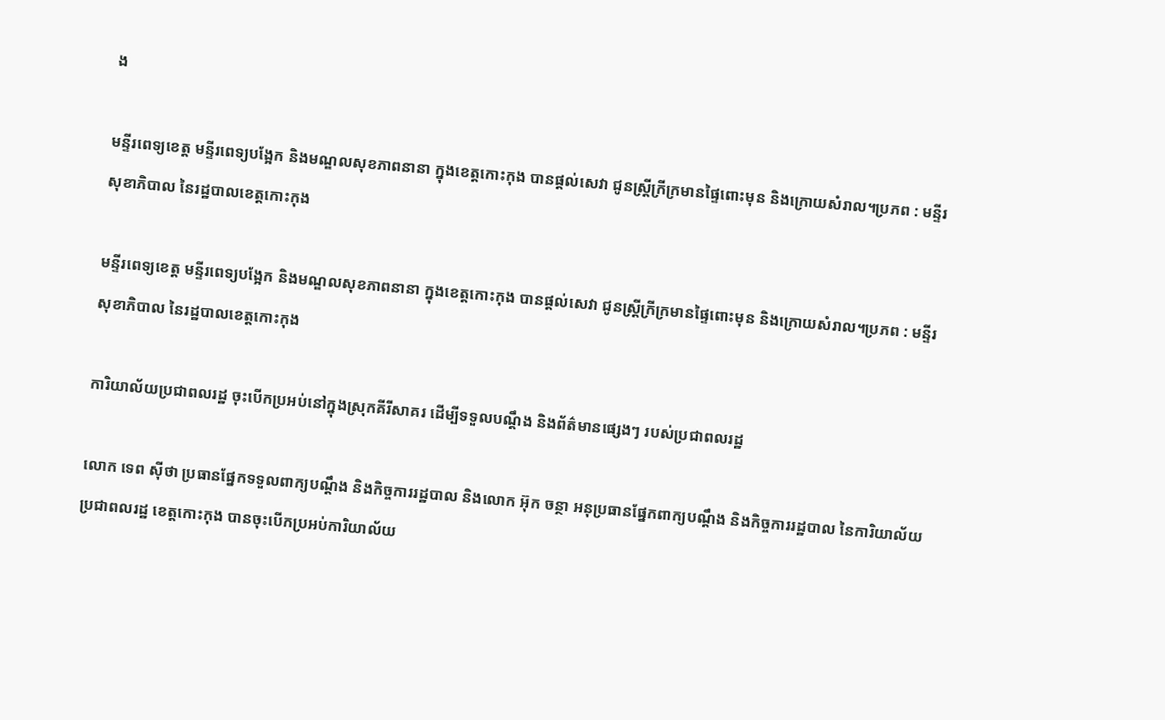ង

មន្ទីរពេទ្យខេត្ត មន្ទីរពេទ្យបង្អែក និងមណ្ឌលសុខភាពនានា ក្នុងខេត្តកោះកុង បានផ្ដល់សេវា ជូនស្ត្រីក្រីក្រមានផ្ទៃពោះមុន និងក្រោយសំរាល។ប្រភព : មន្ទីរសុខាភិបាល នៃរដ្ឋបាលខេត្តកោះកុង

មន្ទីរពេទ្យខេត្ត មន្ទីរពេទ្យបង្អែក និងមណ្ឌលសុខភាពនានា ក្នុងខេត្តកោះកុង បានផ្ដល់សេវា ជូនស្ត្រីក្រីក្រមានផ្ទៃពោះមុន និងក្រោយសំរាល។ប្រភព : មន្ទីរសុខាភិបាល នៃរដ្ឋបាលខេត្តកោះកុង

ការិយាល័យប្រជាពលរដ្ឋ ចុះបើកប្រអប់នៅក្នុងស្រុកគីរីសាគរ ដើម្បីទទួលបណ្តឹង និងព័ត៌មានផ្សេងៗ របស់ប្រជាពលរដ្ឋ

លោក ទេព ស៊ីថា ប្រធានផ្នែកទទួលពាក្យបណ្តឹង និងកិច្ចការរដ្ឋបាល និងលោក អ៊ុក ចន្ថា អនុប្រធានផ្នែកពាក្យបណ្តឹង និងកិច្ចការរដ្ឋបាល នៃការិយាល័យប្រជាពលរដ្ឋ ខេត្តកោះកុង បានចុះបើកប្រអប់ការិយាល័យ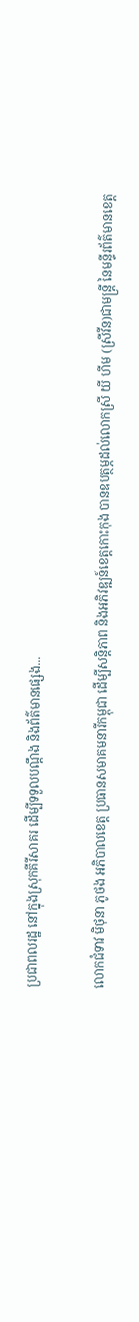ប្រជាពលរដ្ឋ នៅក្នុងស្រុកគីរីសាគរ ដើម្បីទទួលបណ្តឹង និងព័ត៌មានផ្សេង...

លោកជំទាវ មិថុនា ភូថង អភិបាលខេត្ត ប្រធានសមាគមនារីកម្ពុជា ដើម្បីសន្តិភាព និងអភិវឌ្ឍន៍ខេត្តកោះកុង បានឧបត្ថម្ភដល់លោកស្រី យី ហីម (ស្រីវីន)ជាមន្ត្រី នៃមន្ទីរព័ត៌មានខេត្ត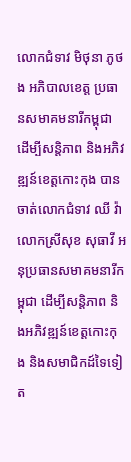លោកជំទាវ មិថុនា ភូថង អភិបាលខេត្ត ប្រធានសមាគមនារីកម្ពុជា ដើម្បីសន្តិភាព និងអភិវឌ្ឍន៍ខេត្តកោះកុង បានចាត់លោកជំទាវ ឈី វ៉ា លោកស្រីសុខ សុធាវី អនុប្រធានសមាគមនារីកម្ពុជា ដើម្បីសន្តិភាព និងអភិវឌ្ឍន៍ខេត្តកោះកុង និងសមាជិកដ៍ទៃទៀត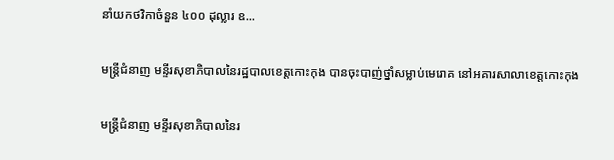នាំយកថវិកាចំនួន ៤០០ ដុល្លារ ឧ...

មន្ត្រីជំនាញ មន្ទីរសុខាភិបាលនៃរដ្ឋបាលខេត្តកោះកុង បានចុះបាញ់ថ្នាំសម្លាប់មេរោគ នៅអគារសាលាខេត្តកោះកុង

មន្ត្រីជំនាញ មន្ទីរសុខាភិបាលនៃរ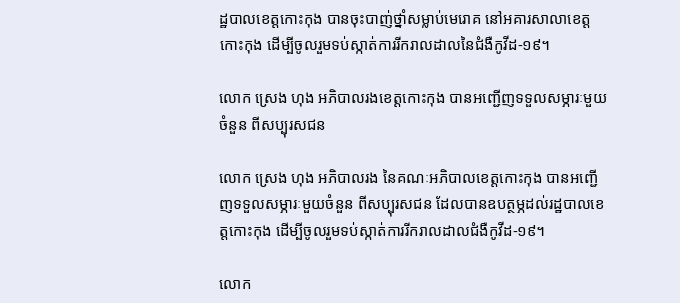ដ្ឋបាលខេត្តកោះកុង បានចុះបាញ់ថ្នាំសម្លាប់មេរោគ នៅអគារសាលាខេត្តកោះកុង ដើម្បីចូលរួមទប់ស្កាត់ការរីករាលដាលនៃជំងឺកូវីដ-១៩។

លោក ស្រេង ហុង អភិបាលរងខេត្តកោះកុង បានអញ្ជើញទទួលសម្ភារៈមួយចំនួន ពីសប្បុរសជន

លោក ស្រេង ហុង អភិបាលរង នៃគណៈអភិបាលខេត្តកោះកុង បានអញ្ជើញទទួលសម្ភារៈមួយចំនួន ពីសប្បុរសជន ដែលបានឧបត្ថម្ភដល់រដ្ឋបាលខេត្តកោះកុង ដើម្បីចូលរួមទប់ស្កាត់ការរីករាលដាលជំងឺកូវីដ-១៩។

លោក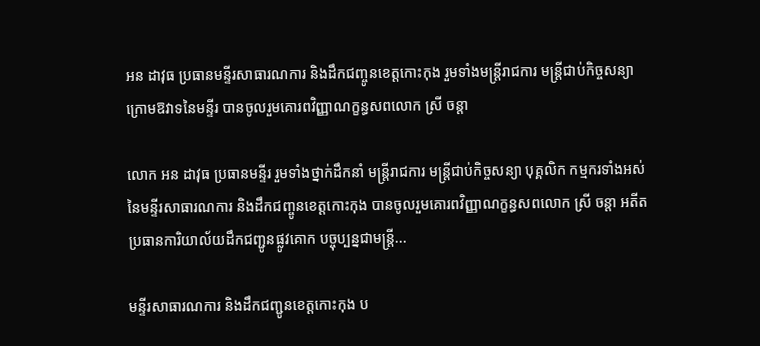អន ដាវុធ ប្រធានមន្ទីរសាធារណការ និងដឹកជញ្ចូនខេត្តកោះកុង រួមទាំងមន្ត្រីរាជការ មន្ត្រីជាប់កិច្ចសន្យាក្រោមឱវាទនៃមន្ទីរ បានចូលរួមគោរពវិញ្ញាណក្ខន្ធសពលោក ស្រី ចន្តា

លោក អន ដាវុធ ប្រធានមន្ទីរ រួមទាំងថ្នាក់ដឹកនាំ មន្ត្រីរាជការ មន្ត្រីជាប់កិច្ចសន្យា បុគ្គលិក កម្មករទាំងអស់ នៃមន្ទីរសាធារណការ និងដឹកជញ្ចូនខេត្តកោះកុង បានចូលរួមគោរពវិញ្ញាណក្ខន្ធសពលោក ស្រី ចន្តា អតីតប្រធានការិយាល័យដឹកជញ្ជូនផ្លូវគោក បច្ចុប្បន្នជាមន្ត្រី...

មន្ទីរសាធារណការ និងដឹកជញ្ជូនខេត្តកោះកុង ប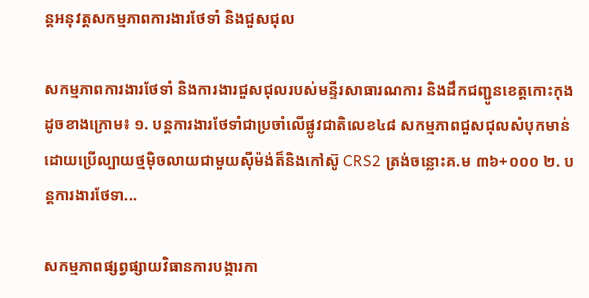ន្តអនុវត្តសកម្មភាពការងារថែទាំ និងជួសជុល

សកម្មភាពការងារថែទាំ និងការងារជួសជុលរបស់មន្ទីរសាធារណការ និងដឹកជញ្ជូនខេត្តកោះកុង ដូចខាងក្រោម៖ ១. បន្តការងារថែទាំជាប្រចាំលើផ្លូវជាតិលេខ៤៨ សកម្មភាពជួសជុលសំបុកមាន់ដោយប្រើល្បាយថ្មម៉ិចលាយជាមួយស៊ីម៉ង់ត៏និងកៅស៊ូ CRS2 ត្រង់ចន្លោះគ.ម ៣៦+០០០ ២. បន្តការងារថែទា...

សកម្មភាពផ្សព្វផ្សាយវិធានការបង្ការកា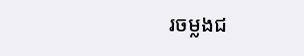រចម្លងជ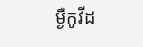ម្ងឺកូវីដ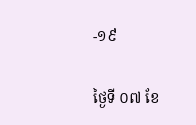-១៩

ថ្ងៃទី ០៧ ខែ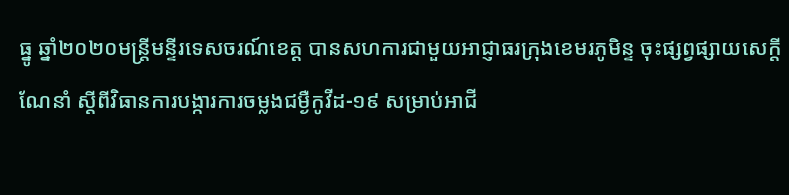ធ្នូ ឆ្នាំ២០២០មន្ត្រីមន្ទីរទេសចរណ៍ខេត្ត បានសហការជាមួយអាជ្ញាធរក្រុងខេមរភូមិន្ទ ចុះផ្សព្វផ្សាយសេក្តីណែនាំ ស្តីពីវិធានការបង្ការការចម្លងជម្ងឺកូវីដ-១៩ សម្រាប់អាជី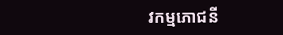វកម្មភោជនី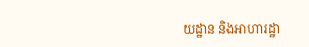យដ្ឋាន និងអាហារដ្ឋា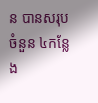ន បានសរុបចំនួន ៤កន្លែង